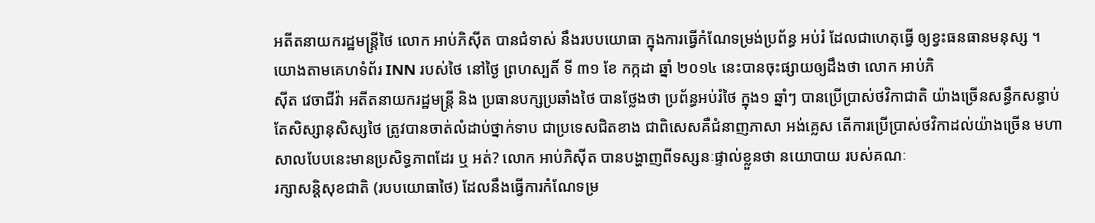អតីតនាយករដ្ឋមន្ត្រីថៃ លោក អាប់ភិស៊ីត បានជំទាស់ នឹងរបបយោធា ក្នុងការធ្វើកំណែទម្រង់ប្រព័ន្ធ អប់រំ ដែលជាហេតុធ្វើ ឲ្យខ្វះធនធានមនុស្ស ។ យោងតាមគេហទំព័រ INN របស់ថៃ នៅថ្ងៃ ព្រហស្បតិ៍ ទី ៣១ ខែ កក្កដា ឆ្នាំ ២០១៤ នេះបានចុះផ្សាយឲ្យដឹងថា លោក អាប់ភិ
ស៊ីត វេចាជីវ៉ា អតីតនាយករដ្ឋមន្ត្រី និង ប្រធានបក្សប្រឆាំងថៃ បានថ្លែងថា ប្រព័ន្ធអប់រំថៃ ក្នុង១ ឆ្នាំៗ បានប្រើប្រាស់ថវិកាជាតិ យ៉ាងច្រើនសន្ធឹកសន្ធាប់ តែសិស្សានុសិស្សថៃ ត្រូវបានចាត់លំដាប់ថ្នាក់ទាប ជាប្រទេសជិតខាង ជាពិសេសគឺជំនាញភាសា អង់គ្លេស តើការប្រើប្រាស់ថវិកាដល់យ៉ាងច្រើន មហាសាលបែបនេះមានប្រសិទ្ធភាពដែរ ឬ អត់? លោក អាប់ភិស៊ីត បានបង្ហាញពីទស្សនៈផ្ទាល់ខ្លួនថា នយោបាយ របស់គណៈ
រក្សាសន្តិសុខជាតិ (របបយោធាថៃ) ដែលនឹងធ្វើការកំណែទម្រ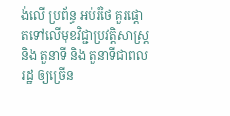ង់លើ ប្រព័ន្ធ អប់រំថៃ គួរផ្តោតទៅលើមុខវិជ្ជាប្រវត្តិសាស្ត្រ និង តួនាទី និង តួនាទីជាពលរដ្ឋ ឲ្យច្រើន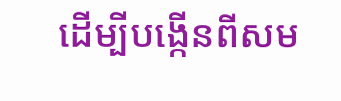ដើម្បីបង្កើនពីសម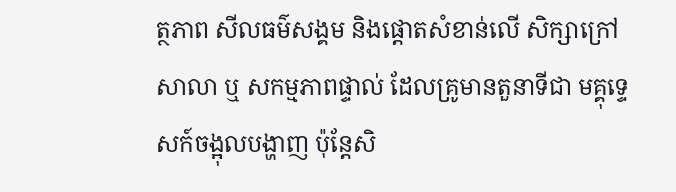ត្ថភាព សីលធម៌សង្គម និងផ្តោតសំខាន់លើ សិក្សាក្រៅសាលា ឬ សកម្មភាពផ្ទាល់ ដែលគ្រូមានតួនាទីជា មគ្គុទ្ទេសក៍ចង្អុលបង្ហាញ ប៉ុន្តែសិ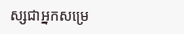ស្សជាអ្នកសម្រេ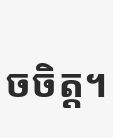ចចិត្ត។